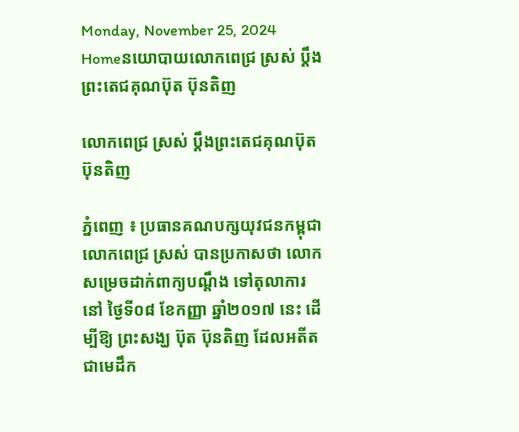Monday, November 25, 2024
Homeនយោបាយលោកពេជ្រ ស្រស់ ប្តឹងព្រះតេជគុណប៊ុត ប៊ុនតិញ

លោកពេជ្រ ស្រស់ ប្តឹងព្រះតេជគុណប៊ុត ប៊ុនតិញ

ភ្នំពេញ ៖ ប្រធានគណបក្សយុវជនកម្ពុជា លោកពេជ្រ ស្រស់ បានប្រកាសថា លោក សម្រេចដាក់ពាក្យបណ្តឹង ទៅតុលាការ នៅ ថ្ងៃទី០៨ ខែកញ្ញា ឆ្នាំ២០១៧ នេះ ដើម្បីឱ្យ ព្រះសង្ឃ ប៊ុត ប៊ុនតិញ ដែលអតីតជាមេដឹក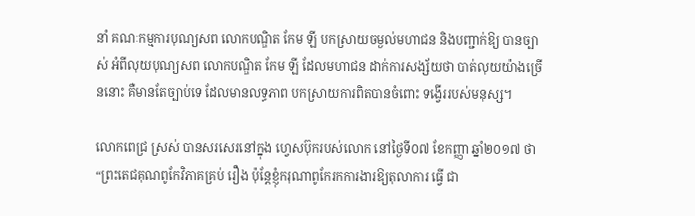នាំ គណៈកម្មការបុណ្យសព លោកបណ្ឌិត កែម ឡី បកស្រាយចម្ងល់មហាជន និងបញ្ជាក់ឱ្យ បានច្បាស់ អំពីលុយបុណ្យសព លោកបណ្ឌិត កែម ឡី ដែលមហាជន ដាក់ការសង្ស័យថា បាត់លុយយ៉ាងច្រើននោះ គឺមានតែច្បាប់ទេ ដែលមានលទ្ធភាព បកស្រាយការពិតបានចំពោះ ទង្វើររបស់មនុស្ស។

លោកពេជ្រ ស្រស់ បានសរសេរនៅក្នុង ហ្វេសប៊ុករបស់លោក នៅថ្ងៃទី០៧ ខែកញ្ញា ឆ្នាំ២០១៧ ថា “ព្រះតេជគុណពូកែវិភាគគ្រប់ រឿង ប៉ុន្តែខ្ញុំករុណាពូកែរកការងារឱ្យតុលាការ ធ្វើ ជា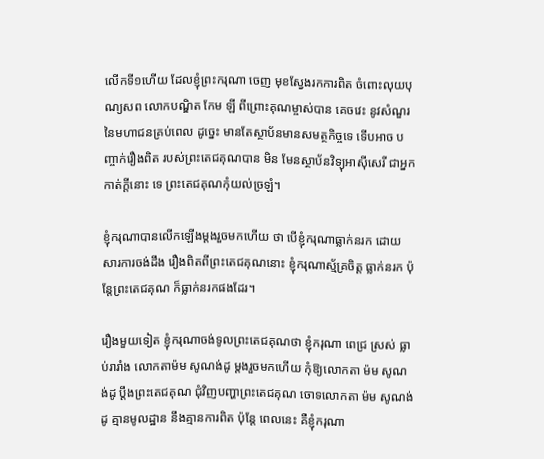លើកទី១ហើយ ដែលខ្ញុំព្រះករុណា ចេញ មុខស្វែងរកការពិត ចំពោះលុយបុណ្យសព លោកបណ្ឌិត កែម ឡី ពីព្រោះគុណម្ចាស់បាន គេចវេះ នូវសំណួរ នៃមហាជនគ្រប់ពេល ដូច្នេះ មានតែស្ថាប័នមានសមត្ថកិច្ចទេ ទើបអាច បញ្ចាក់រឿងពិត របស់ព្រះតេជគុណបាន មិន មែនស្ថាប័នវិទ្យុអាស៊ីសេរី ជាអ្នកកាត់ក្តីនោះ ទេ ព្រះតេជគុណកុំយល់ច្រឡំ។

ខ្ញុំករុណាបានលើកឡើងម្តងរួចមកហើយ ថា បើខ្ញុំករុណាធ្លាក់នរក ដោយសារការចង់ដឹង រឿងពិតពីព្រះតេជគុណនោះ ខ្ញុំករុណាស្ម័គ្រចិត្ត ធ្លាក់នរក ប៉ុន្តែព្រះតេជគុណ ក៏ធ្លាក់នរកផងដែរ។

រឿងមួយទៀត ខ្ញុំករុណាចង់ទូលព្រះតេជគុណថា ខ្ញុំករុណា ពេជ្រ ស្រស់ ធ្លាប់រារាំង លោកតាម៉ម សូណង់ដូ ម្តងរួចមកហើយ កុំឱ្យលោកតា ម៉ម សូណង់ដូ ប្តឹងព្រះតេជគុណ ជុំវិញបញ្ហាព្រះតេជគុណ ចោទលោកតា ម៉ម សូណង់ដូ គ្មានមូលដ្ឋាន នឹងគ្មានការពិត ប៉ុន្តែ ពេលនេះ គឺខ្ញុំករុណា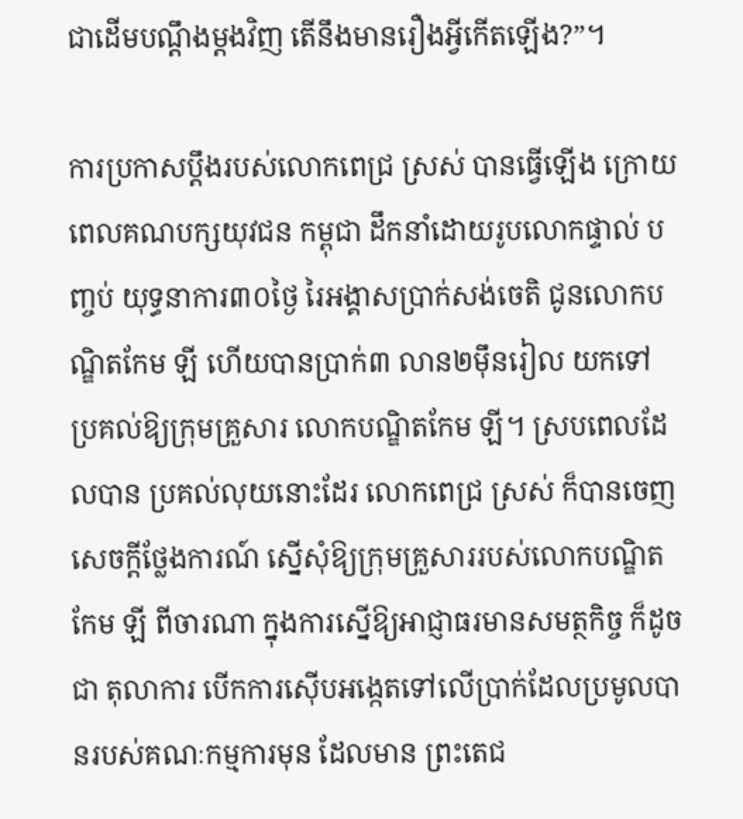ជាដើមបណ្តឹងម្តងវិញ តើនឹងមានរឿងអ្វីកើតឡើង?”។

ការប្រកាសប្តឹងរបស់លោកពេជ្រ ស្រស់ បានធ្វើឡើង ក្រោយពេលគណបក្សយុវជន កម្ពុជា ដឹកនាំដោយរូបលោកផ្ទាល់ បញ្ចប់ យុទ្ធនាការ៣០ថ្ងៃ រៃអង្គាសប្រាក់សង់ចេតិ ជូនលោកបណ្ឌិតកែម ឡី ហើយបានប្រាក់៣ លាន២ម៉ឹនរៀល យកទៅប្រគល់ឱ្យក្រុមគ្រួសារ លោកបណ្ឌិតកែម ឡី។ ស្របពេលដែលបាន ប្រគល់លុយនោះដែរ លោកពេជ្រ ស្រស់ ក៏បានចេញសេចក្តីថ្លែងការណ៍ ស្នើសុំឱ្យក្រុមគ្រួសាររបស់លោកបណ្ឌិតកែម ឡី ពីចារណា ក្នុងការស្នើឱ្យអាជ្ញាធរមានសមត្ថកិច្ច ក៏ដូចជា តុលាការ បើកការស៊ើបអង្កេតទៅលើប្រាក់ដែលប្រមូលបានរបស់គណៈកម្មការមុន ដែលមាន ព្រះតេជ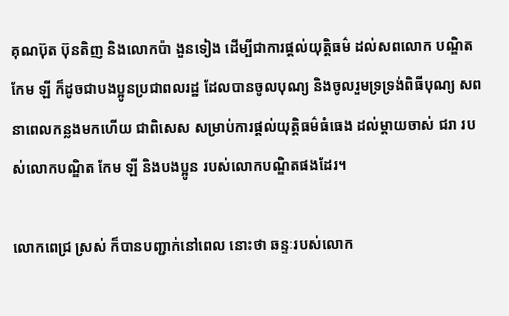គុណប៊ុត ប៊ុនតិញ និងលោកប៉ា ងួនទៀង ដើម្បីជាការផ្តល់យុត្តិធម៌ ដល់សពលោក បណ្ឌិតកែម ឡី ក៏ដូចជាបងប្អូនប្រជាពលរដ្ឋ ដែលបានចូលបុណ្យ និងចូលរួមទ្រទ្រង់ពិធីបុណ្យ សពនាពេលកន្លងមកហើយ ជាពិសេស សម្រាប់ការផ្តល់យុត្តិធម៌ធំធេង ដល់ម្តាយចាស់ ជរា របស់លោកបណ្ឌិត កែម ឡី និងបងប្អូន របស់លោកបណ្ឌិតផងដែរ។

លោកពេជ្រ ស្រស់ ក៏បានបញ្ជាក់នៅពេល នោះថា ឆន្ទៈរបស់លោក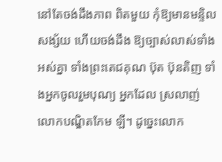នៅតែចង់ដឹងភាព ពិតមួយ កុំឱ្យមានមន្ទិលសង្ស័យ ហើយចង់ដឹង ឱ្យច្បាស់លាស់ទាំងអស់គ្នា ទាំងព្រះតេជគុណ ប៊ុត ប៊ុនតិញ ទាំងអ្នកចូលរួមបុណ្យ អ្នកដែល ស្រលាញ់លោកបណ្ឌិតកែម ឡី។ ដូច្នេះលោក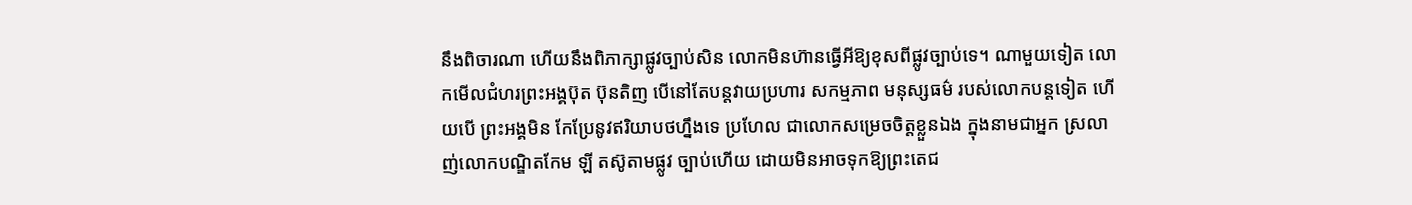នឹងពិចារណា ហើយនឹងពិភាក្សាផ្លូវច្បាប់សិន លោកមិនហ៊ានធ្វើអីឱ្យខុសពីផ្លូវច្បាប់ទេ។ ណាមួយទៀត លោកមើលជំហរព្រះអង្គប៊ុត ប៊ុនតិញ បើនៅតែបន្តវាយប្រហារ សកម្មភាព មនុស្សធម៌ របស់លោកបន្តទៀត ហើយបើ ព្រះអង្គមិន កែប្រែនូវឥរិយាបថហ្នឹងទេ ប្រហែល ជាលោកសម្រេចចិត្តខ្លួនឯង ក្នុងនាមជាអ្នក ស្រលាញ់លោកបណ្ឌិតកែម ឡី តស៊ូតាមផ្លូវ ច្បាប់ហើយ ដោយមិនអាចទុកឱ្យព្រះតេជ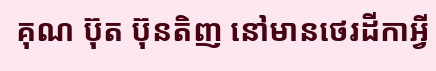គុណ ប៊ុត ប៊ុនតិញ នៅមានថេរដីកាអ្វី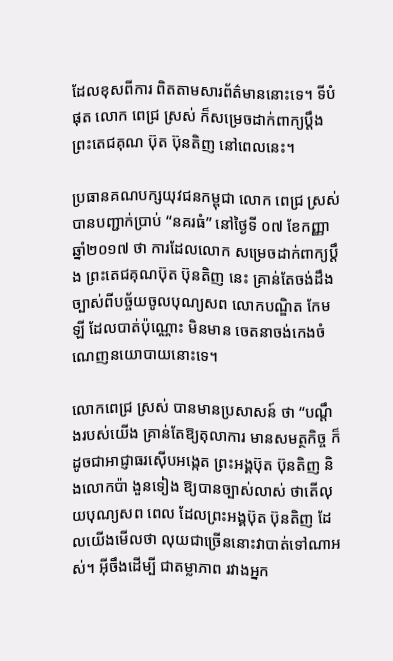ដែលខុសពីការ ពិតតាមសារព័ត៌មាននោះទេ។ ទីបំផុត លោក ពេជ្រ ស្រស់ ក៏សម្រេចដាក់ពាក្យប្តឹងព្រះតេជគុណ ប៊ុត ប៊ុនតិញ នៅពេលនេះ។

ប្រធានគណបក្សយុវជនកម្ពុជា លោក ពេជ្រ ស្រស់ បានបញ្ជាក់ប្រាប់ “នគរធំ” នៅថ្ងៃទី ០៧ ខែកញ្ញា ឆ្នាំ២០១៧ ថា ការដែលលោក សម្រេចដាក់ពាក្យប្តឹង ព្រះតេជគុណប៊ុត ប៊ុនតិញ នេះ គ្រាន់តែចង់ដឹងច្បាស់ពីបច្ច័យចូលបុណ្យសព លោកបណ្ឌិត កែម ឡី ដែលបាត់ប៉ុណ្ណោះ មិនមាន ចេតនាចង់កេងចំណេញនយោបាយនោះទេ។

លោកពេជ្រ ស្រស់ បានមានប្រសាសន៍ ថា “បណ្តឹងរបស់យើង គ្រាន់តែឱ្យតុលាការ មានសមត្ថកិច្ច ក៏ដូចជាអាជ្ញាធរស៊ើបអង្កេត ព្រះអង្គប៊ុត ប៊ុនតិញ និងលោកប៉ា ងួនទៀង ឱ្យបានច្បាស់លាស់ ថាតើលុយបុណ្យសព ពេល ដែលព្រះអង្គប៊ុត ប៊ុនតិញ ដែលយើងមើលថា លុយជាច្រើននោះវាបាត់ទៅណាអស់។ អ៊ីចឹងដើម្បី ជាតម្លាភាព រវាងអ្នក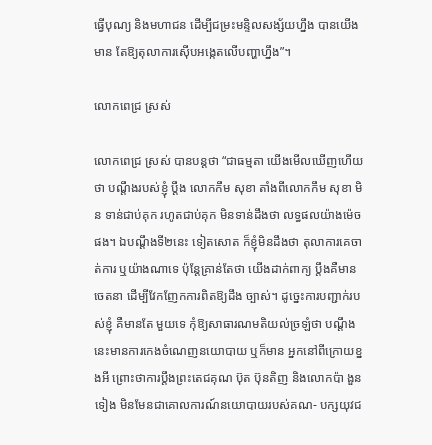ធ្វើបុណ្យ និងមហាជន ដើម្បីជម្រះមន្ទិលសង្ស័យហ្នឹង បានយើងមាន តែឱ្យតុលាការស៊ើបអង្កេតលើបញ្ហាហ្នឹង”។

លោកពេជ្រ ស្រស់

លោកពេជ្រ ស្រស់ បានបន្តថា “ជាធម្មតា យើងមើលឃើញហើយថា បណ្តឹងរបស់ខ្ញុំ ប្តឹង លោកកឹម សុខា តាំងពីលោកកឹម សុខា មិន ទាន់ជាប់គុក រហូតជាប់គុក មិនទាន់ដឹងថា លទ្ធផលយ៉ាងម៉េចផង។ ឯបណ្តឹងទី២នេះ ទៀតសោត ក៏ខ្ញុំមិនដឹងថា តុលាការគេចាត់ការ ឬយ៉ាងណាទេ ប៉ុន្តែគ្រាន់តែថា យើងដាក់ពាក្យ ប្តឹងគឺមានចេតនា ដើម្បីវែកញែកការពិតឱ្យដឹង ច្បាស់។ ដូច្នេះការបញ្ជាក់របស់ខ្ញុំ គឺមានតែ មួយទេ កុំឱ្យសាធារណមតិយល់ច្រឡំថា បណ្តឹង នេះមានការកេងចំណេញនយោបាយ ឬក៏មាន អ្នកនៅពីក្រោយខ្នងអី ព្រោះថាការប្តឹងព្រះតេជគុណ ប៊ុត ប៊ុនតិញ និងលោកប៉ា ងួនទៀង មិនមែនជាគោលការណ៍នយោបាយរបស់គណ- បក្សយុវជ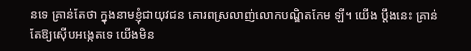នទេ គ្រាន់តែថា ក្នុងនាមខ្ញុំជាយុវជន គោរពស្រលាញ់លោកបណ្ឌិតកែម ឡី។ យើង ប្តឹងនេះ គ្រាន់តែឱ្យស៊ើបអង្កេតទេ យើងមិន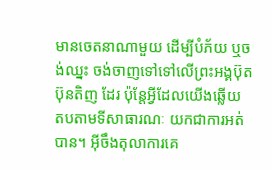មានចេតនាណាមួយ ដើម្បីបំភ័យ ឬចង់ឈ្នះ ចង់ចាញទៅទៅលើព្រះអង្គប៊ុត ប៊ុនតិញ ដែរ ប៉ុន្តែអ្វីដែលយើងឆ្លើយ តបតាមទីសាធារណៈ យកជាការអត់បាន។ អ៊ីចឹងតុលាការគេ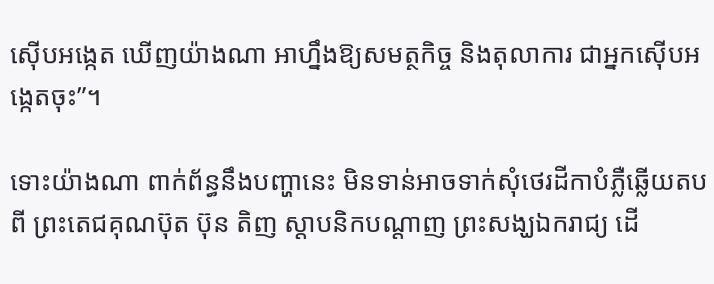ស៊ើបអង្កេត ឃើញយ៉ាងណា អាហ្នឹងឱ្យសមត្ថកិច្ច និងតុលាការ ជាអ្នកស៊ើបអង្កេតចុះ”។

ទោះយ៉ាងណា ពាក់ព័ន្ធនឹងបញ្ហានេះ មិនទាន់អាចទាក់សុំថេរដីកាបំភ្លឺឆ្លើយតប ពី ព្រះតេជគុណប៊ុត ប៊ុន តិញ ស្តាបនិកបណ្តាញ ព្រះសង្ឃឯករាជ្យ ដើ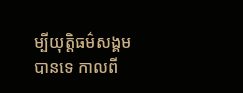ម្បីយុត្តិធម៌សង្គម បានទេ កាលពី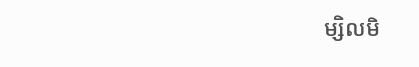ម្សិលមិ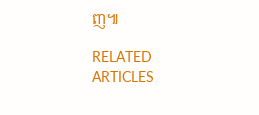ញ៕

RELATED ARTICLES